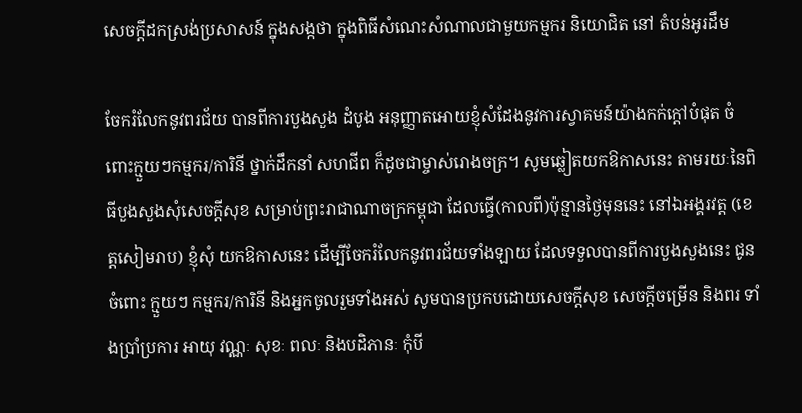សេចក្តីដកស្រង់ប្រសាសន៍ ក្នុងសង្កថា ក្នុងពិធីសំណេះសំណាលជាមួយកម្មករ និយោជិត នៅ តំបន់អូរដឹម

ចែករំលែកនូវពរជ័យ បានពីការបួងសួង ដំបូង អនុញ្ញាតអោយខ្ញុំសំដែងនូវការស្វាគមន៍យ៉ាងកក់ក្ដៅបំផុត ចំពោះក្មួយៗកម្មករ/ការិនី ថ្នាក់ដឹកនាំ សហជីព ក៏ដូចជាម្ចាស់រោងចក្រ។ សូមឆ្លៀតយកឱកាសនេះ តាមរយៈនៃពិធីបួងសួងសុំសេចក្ដីសុខ សម្រាប់ព្រះរាជាណាចក្រកម្ពុជា ដែលធ្វើ(កាលពី)ប៉ុន្មានថ្ងៃមុននេះ នៅឯអង្គរវត្ត (ខេត្តសៀមរាប) ខ្ញុំសុំ យកឱកាសនេះ ដើម្បីចែករំលែកនូវពរជ័យទាំងឡាយ ដែលទទួលបានពីការបួងសួងនេះ ជូនចំពោះ ក្មួយៗ កម្មករ/ការិនី និងអ្នកចូលរួមទាំងអស់ សូមបានប្រកបដោយសេចក្ដីសុខ សេចក្ដីចម្រើន និងពរ ទាំងប្រាំប្រការ អាយុ វណ្ណៈ សុខៈ ពលៈ និងបដិភានៈ កុំបី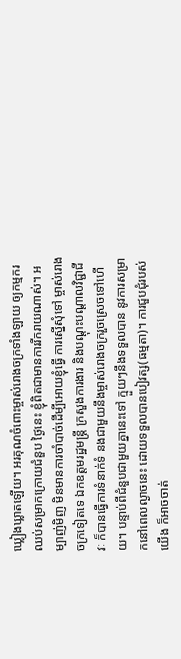ឃ្លៀងឃ្លាតឡើយ។ អរគុណចំពោះម្ចាស់រោងចក្រទាំងឡាយ ឲ្យកម្មករឈប់សម្រាកក្រោយជំនួប ថ្ងៃនេះ ខ្ញុំពិតជាមានការរីករាយណាស់។ អម្បាញ់មិញ មិនមានការចាំបាច់ដើម្បីអោយខ្ញុំធ្វើ ការស្នើសុំទៅ ម្ចាស់រោងចក្រទៀតទេ ឯកឧត្តមរដ្ឋមន្រ្តី ក្រសួងការងារ និងបណ្ដុះបណ្ដាលវិជ្ជាជីវៈ ក៏បានធ្វើការទំនាក់ទំ នងជាមួយនឹងម្ចាស់រោងចក្ររួចស្រេចទៅហើយ។ បន្ទាប់ពីជំនួបជាមួយគ្នានេះទៅ ក្មួយៗនឹងទទួលបាន នូវការសម្រាកនៅពេលល្ងាចនេះ ដោយទទួលបានបៀវត្ស(ធម្មតា)។ ការជួបជុំរបស់យើង ក៏អាចចាត់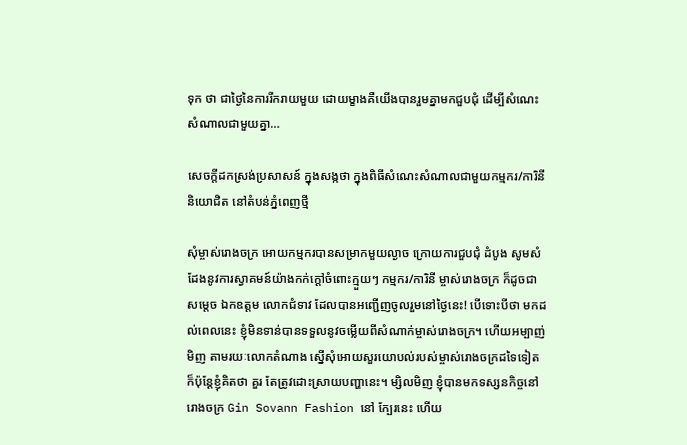ទុក ថា ជាថ្ងៃនៃការរីករាយមួយ ដោយម្ខាងគឺយើងបានរួមគ្នាមកជួបជុំ ដើម្បីសំណេះសំណាលជាមួយគ្នា…

សេចក្តីដកស្រង់ប្រសាសន៍ ក្នុងសង្កថា ក្នុងពិធីសំណេះសំណាលជាមួយកម្មករ/ការិនី និយោជិត នៅតំបន់ភ្នំពេញថ្មី

សុំម្ចាស់រោងចក្រ អោយកម្មករបានសម្រាកមួយល្ងាច ក្រោយការជួបជុំ ដំបូង សូមសំដែងនូវការស្វាគមន៍យ៉ាងកក់ក្ដៅចំពោះក្មួយៗ កម្មករ/ការិនី ម្ចាស់រោងចក្រ ក៏ដូចជាសម្ដេច ឯកឧត្តម លោកជំទាវ ដែលបានអញ្ជើញចូលរួមនៅថ្ងៃនេះ! បើទោះបីថា មកដល់ពេលនេះ ខ្ញុំមិនទាន់បានទទួលនូវចម្លើយពីសំណាក់ម្ចាស់រោងចក្រ។ ហើយអម្បាញ់មិញ តាមរយៈលោកតំណាង ស្នើសុំអោយសួរយោបល់របស់ម្ចាស់រោងចក្រដទៃទៀត ក៏ប៉ុន្តែខ្ញុំគិតថា គួរ តែត្រូវដោះស្រាយបញ្ហានេះ។ ម្សិលមិញ ខ្ញុំបានមកទស្សនកិច្ចនៅរោងចក្រ Gin Sovann Fashion នៅ ក្បែរនេះ ហើយ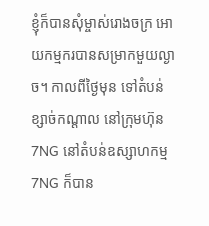ខ្ញុំក៏បានសុំម្ចាស់រោងចក្រ អោយកម្មករបានសម្រាកមួយល្ងាច។ កាលពីថ្ងៃមុន ទៅតំបន់ ខ្សាច់កណ្ដាល នៅក្រុមហ៊ុន 7NG នៅតំបន់ឧស្សាហកម្ម 7NG ក៏បាន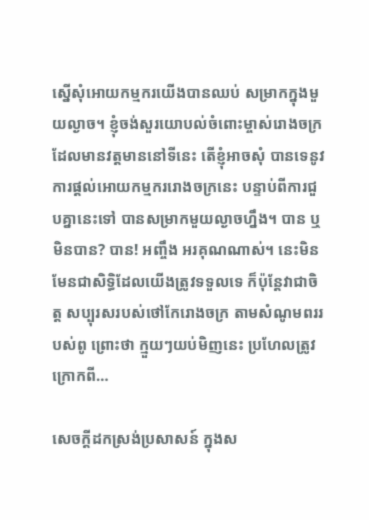ស្នើសុំអោយកម្មករយើងបានឈប់ សម្រាកក្នុងមួយល្ងាច។ ខ្ញុំចង់សួរយោបល់ចំពោះម្ចាស់រោងចក្រដែលមានវត្តមាននៅទីនេះ តើខ្ញុំអាចសុំ បានទេនូវការផ្ដល់អោយកម្មកររោងចក្រនេះ បន្ទាប់ពីការជួបគ្នានេះទៅ បានសម្រាកមួយល្ងាចហ្នឹង។ បាន ឬមិនបាន? បាន! អញ្ចឹង អរគុណណាស់។ នេះមិនមែនជាសិទ្ធិដែលយើងត្រូវទទួលទេ ក៏ប៉ុន្តែវាជាចិត្ត សប្បុរសរបស់ថៅកែរោងចក្រ តាមសំណូមពររបស់ពូ ព្រោះថា ក្មួយៗយប់មិញនេះ ប្រហែលត្រូវក្រោកពី…

សេចក្តីដកស្រង់ប្រសាសន៍ ក្នុងស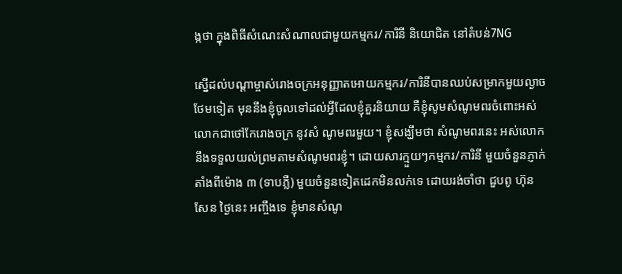ង្កថា ក្នុងពិធីសំណេះសំណាលជាមួយកម្មករ/ការិនី និយោជិត នៅតំបន់7NG

ស្នើដល់បណ្តាម្ចាស់រោងចក្រអនុញ្ញាតអោយកម្មករ/ការិនីបានឈប់សម្រាកមួយល្ងាចថែមទៀត មុននឹងខ្ញុំចូលទៅដល់អ្វីដែលខ្ញុំគួរនិយាយ គឺខ្ញុំសូមសំណូមពរចំពោះអស់លោកជាថៅកែរោងចក្រ នូវសំ ណូមពរមួយ។ ខ្ញុំសង្ឃឹមថា សំណូមពរនេះ អស់លោកនឹងទទួលយល់ព្រមតាមសំណូមពរខ្ញុំ។ ដោយសារក្មួយៗកម្មករ/ការិនី មួយចំនួនភ្ញាក់តាំងពីម៉ោង ៣ (ទាបភ្លឺ) មួយចំនួនទៀតដេកមិនលក់ទេ ដោយរង់ចាំថា ជួបពូ ហ៊ុន សែន ថ្ងៃនេះ អញ្ចឹងទេ ខ្ញុំមានសំណូ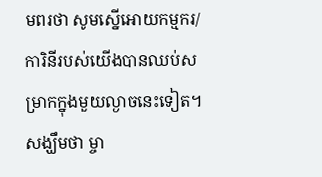មពរថា សូមស្នើអោយកម្មករ/ការិនីរបស់យើងបានឈប់សម្រាកក្នុងមួយល្ងាចនេះទៀត។ សង្ឃឹមថា ម្ចា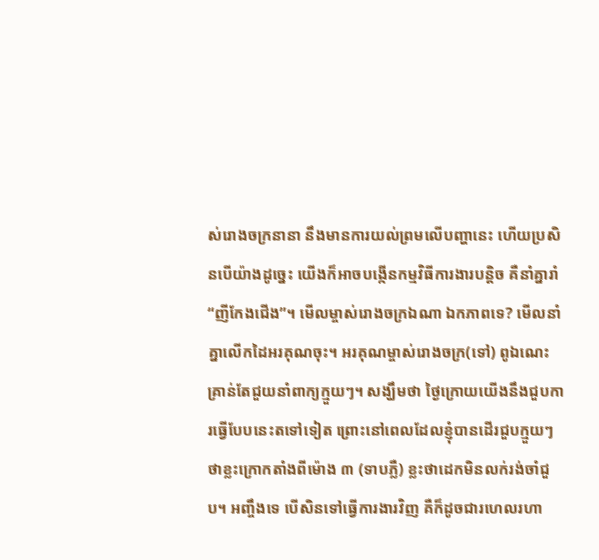ស់រោងចក្រនានា នឹងមានការយល់ព្រមលើបញ្ហានេះ ហើយប្រសិនបើយ៉ាងដូច្នេះ យើងក៏អាចបង្កើនកម្មវិធីការងារបន្តិច គឺនាំគ្នារាំ “ញីកែងជើង”។ មើលម្ចាស់រោងចក្រឯណា ឯកភាពទេ? មើលនាំគ្នាលើកដៃអរគុណចុះ។ អរគុណម្ចាស់រោងចក្រ(ទៅ) ពូឯណេះគ្រាន់តែជួយនាំពាក្យក្មួយៗ។ សង្ឃឹមថា ថ្ងៃក្រោយយើងនឹងជួបការធ្វើបែបនេះតទៅទៀត ព្រោះនៅពេលដែលខ្ញុំបានដើរជួបក្មួយៗ ថាខ្លះក្រោកតាំងពីម៉ោង ៣ (ទាបភ្លឺ) ខ្លះថាដេកមិនលក់រង់ចាំជួប។ អញ្ចឹងទេ បើសិនទៅធ្វើការងារវិញ គឺក៏ដូចជារហេលរហា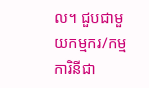ល។ ជួបជាមួយកម្មករ/កម្មការិនីជា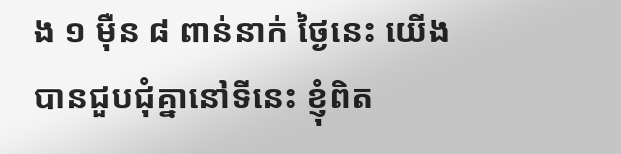ង ១ ម៉ឺន ៨ ពាន់នាក់ ថ្ងៃនេះ យើងបានជួបជុំគ្នានៅទីនេះ ខ្ញុំពិត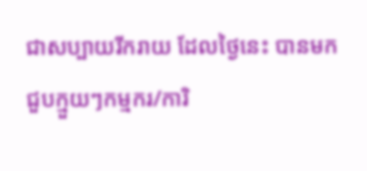ជាសប្បាយរីករាយ ដែលថ្ងៃនេះ បានមកជួបក្មួយៗកម្មករ/ការិ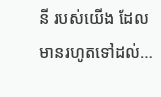នី របស់យើង ដែលមានរហូតទៅដល់…